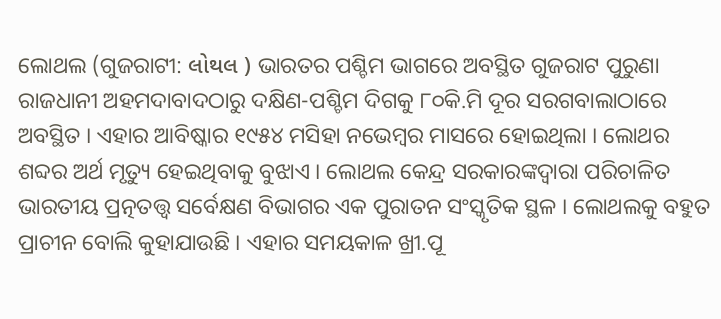ଲୋଥଲ (ଗୁଜରାଟୀ: લોથલ ) ଭାରତର ପଶ୍ଚିମ ଭାଗରେ ଅବସ୍ଥିତ ଗୁଜରାଟ ପୁରୁଣା ରାଜଧାନୀ ଅହମଦାବାଦଠାରୁ ଦକ୍ଷିଣ-ପଶ୍ଚିମ ଦିଗକୁ ୮୦କି.ମି ଦୂର ସରଗବାଲାଠାରେ ଅବସ୍ଥିତ । ଏହାର ଆବିଷ୍କାର ୧୯୫୪ ମସିହା ନଭେମ୍ବର ମାସରେ ହୋଇଥିଲା । ଲୋଥର ଶବ୍ଦର ଅର୍ଥ ମୃତ୍ୟୁ ହେଇଥିବାକୁ ବୁଝାଏ । ଲୋଥଲ କେନ୍ଦ୍ର ସରକାରଙ୍କଦ୍ୱାରା ପରିଚାଳିତ ଭାରତୀୟ ପ୍ରତ୍ନତତ୍ତ୍ୱ ସର୍ବେକ୍ଷଣ ବିଭାଗର ଏକ ପୁରାତନ ସଂସ୍କୃତିକ ସ୍ଥଳ । ଲୋଥଲକୁ ବହୁତ ପ୍ରାଚୀନ ବୋଲି କୁହାଯାଉଛି । ଏହାର ସମୟକାଳ ଖ୍ରୀ.ପୂ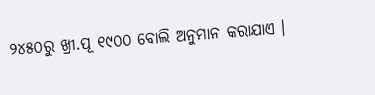୨୪୫୦ରୁ ଖ୍ରୀ.ପୂ ୧୯୦୦ ବୋଲି ଅନୁମାନ କରାଯାଏ ।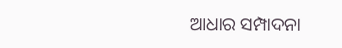ଆଧାର ସମ୍ପାଦନା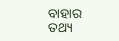ବାହାର ତଥ୍ୟ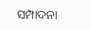ସମ୍ପାଦନା